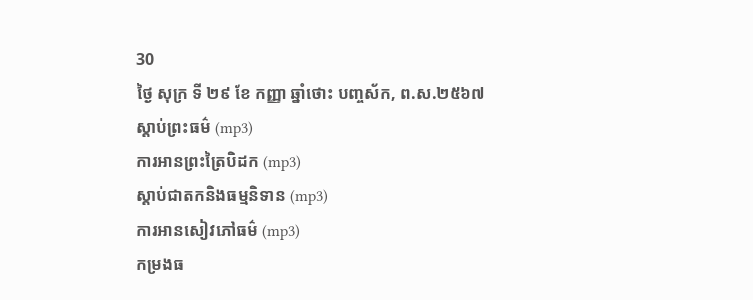30
ថ្ងៃ សុក្រ ទី ២៩ ខែ កញ្ញា ឆ្នាំថោះ បញ្ចស័ក, ព.ស.២៥៦៧
ស្តាប់ព្រះធម៌ (mp3)
ការអានព្រះត្រៃបិដក (mp3)
ស្តាប់ជាតកនិងធម្មនិទាន (mp3)
ការអានសៀវភៅធម៌ (mp3)
កម្រងធ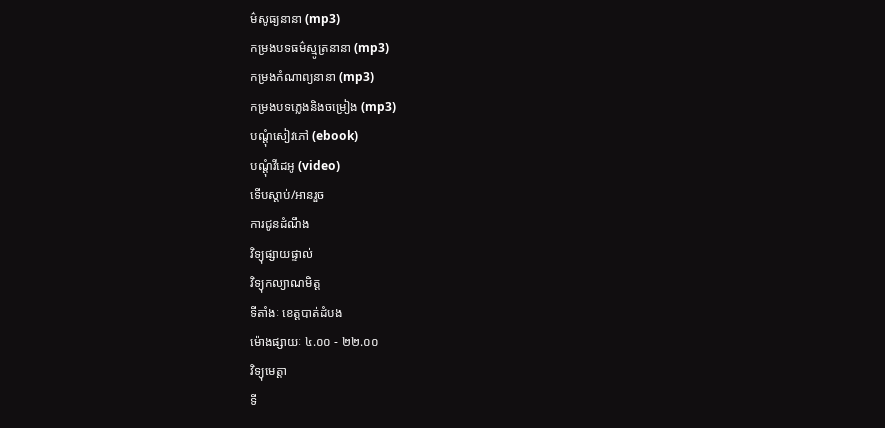ម៌សូធ្យនានា (mp3)
កម្រងបទធម៌ស្មូត្រនានា (mp3)
កម្រងកំណាព្យនានា (mp3)
កម្រងបទភ្លេងនិងចម្រៀង (mp3)
បណ្តុំសៀវភៅ (ebook)
បណ្តុំវីដេអូ (video)
ទើបស្តាប់/អានរួច
ការជូនដំណឹង
វិទ្យុផ្សាយផ្ទាល់
វិទ្យុកល្យាណមិត្ត
ទីតាំងៈ ខេត្តបាត់ដំបង
ម៉ោងផ្សាយៈ ៤.០០ - ២២.០០
វិទ្យុមេត្តា
ទី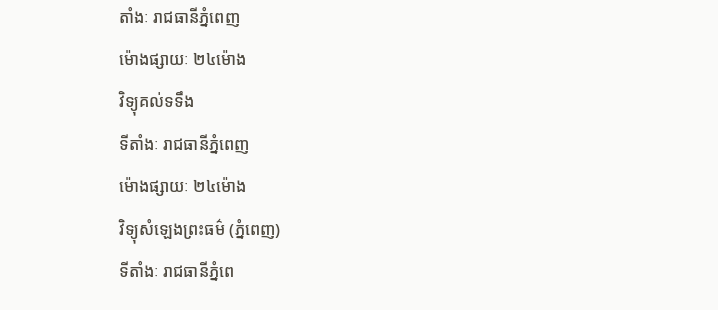តាំងៈ រាជធានីភ្នំពេញ
ម៉ោងផ្សាយៈ ២៤ម៉ោង
វិទ្យុគល់ទទឹង
ទីតាំងៈ រាជធានីភ្នំពេញ
ម៉ោងផ្សាយៈ ២៤ម៉ោង
វិទ្យុសំឡេងព្រះធម៌ (ភ្នំពេញ)
ទីតាំងៈ រាជធានីភ្នំពេ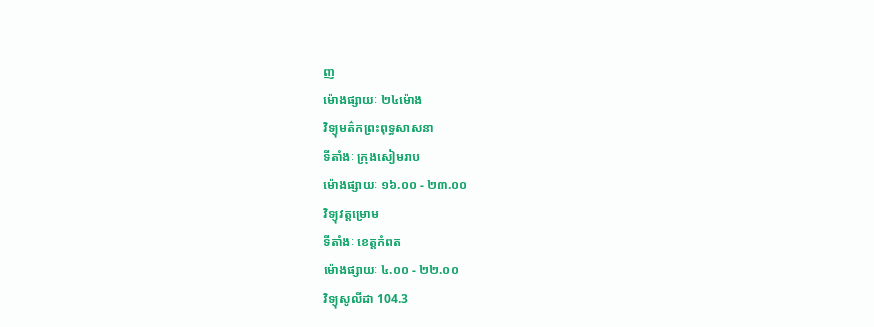ញ
ម៉ោងផ្សាយៈ ២៤ម៉ោង
វិទ្យុមត៌កព្រះពុទ្ធសាសនា
ទីតាំងៈ ក្រុងសៀមរាប
ម៉ោងផ្សាយៈ ១៦.០០ - ២៣.០០
វិទ្យុវត្តម្រោម
ទីតាំងៈ ខេត្តកំពត
ម៉ោងផ្សាយៈ ៤.០០ - ២២.០០
វិទ្យុសូលីដា 104.3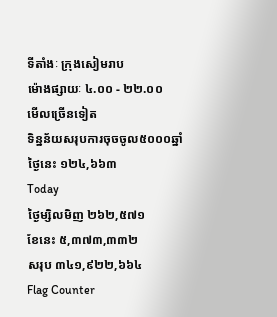ទីតាំងៈ ក្រុងសៀមរាប
ម៉ោងផ្សាយៈ ៤.០០ - ២២.០០
មើលច្រើនទៀត
ទិន្នន័យសរុបការចុចចូល៥០០០ឆ្នាំ
ថ្ងៃនេះ ១២៤,៦៦៣
Today
ថ្ងៃម្សិលមិញ ២៦២,៥៧១
ខែនេះ ៥,៣៧៣,៣៣២
សរុប ៣៤១,៩២២,៦៦៤
Flag Counter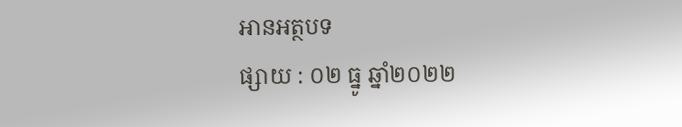អានអត្ថបទ
ផ្សាយ : ០២ ធ្នូ ឆ្នាំ២០២២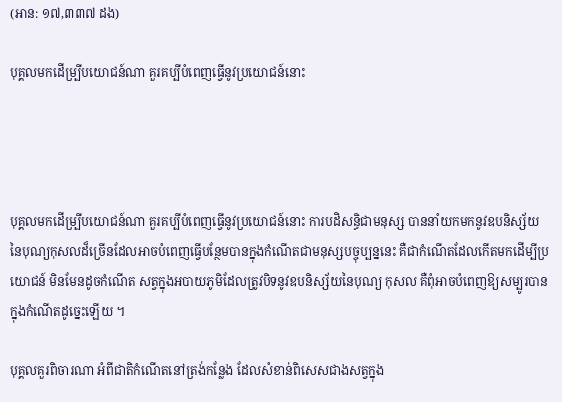(អាន: ១៧,៣៣៧ ដង)

បុគ្គលមកដើម្បី្របយោជន៍ណា គួរគប្បីបំពេញធ្វើនូវប្រយោជន៍នោះ




បុគ្គលមកដើម្បី្របយោជន៍ណា គួរគប្បីបំពេញធ្វើនូវប្រយោជន៍នោះ ការបដិសន្ធិជាមនុស្ស បាននាំយកមកនូវឧបនិស្ស័យ នៃបុណ្យកុសលដ៏ច្រើនដែលអាចបំពេញធ្វើបន្ថែមបានក្នុងកំណើតជាមនុស្សបច្ចុប្បន្ននេះ គឺជាកំណើតដែលកើតមកដើម្បីប្រយោជន៍ មិនមែនដូចកំណើត សត្វក្នុងអបាយភូមិដែលត្រូវបិទនូវឧបនិស្ស័យនៃបុណ្យ កុសល គឺពុំអាចបំពេញឱ្យសម្បូរបានក្នុងកំណើតដូច្នេះឡើយ ។

បុគ្គលគួរពិចារណា អំពីជាតិកំណើតនៅត្រង់កន្លែង ដែលសំខាន់ពិសេសជាងសត្វក្នុង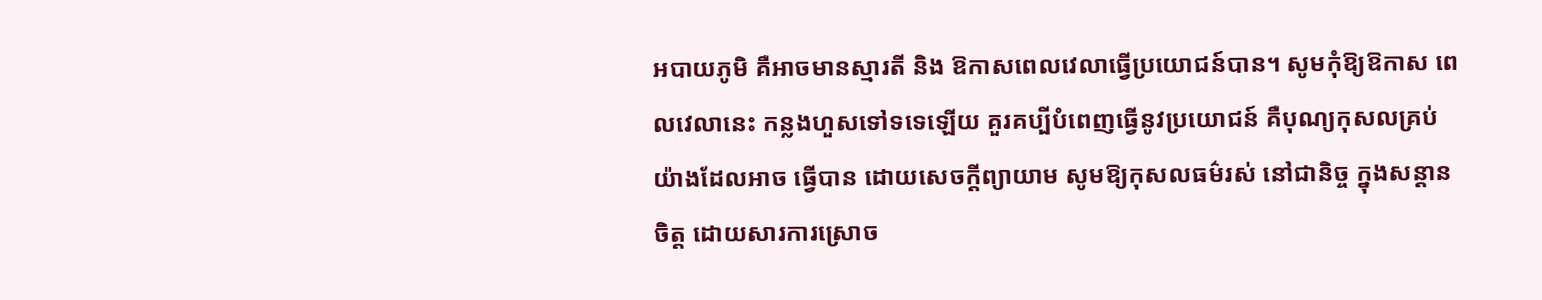អបាយភូមិ គឺអាចមានស្មារតី និង ឱកាសពេលវេលាធ្វើប្រយោជន៍បាន។ សូមកុំឱ្យឱកាស ពេលវេលានេះ កន្លងហួសទៅទទេឡើយ គួរគប្បីបំពេញធ្វើនូវប្រយោជន៍ គឺបុណ្យកុសលគ្រប់យ៉ាងដែលអាច ធ្វើបាន ដោយសេចក្តីព្យាយាម សូមឱ្យកុសលធម៌រស់ នៅជានិច្ច ក្នុងសន្តានចិត្ត ដោយសារការស្រោច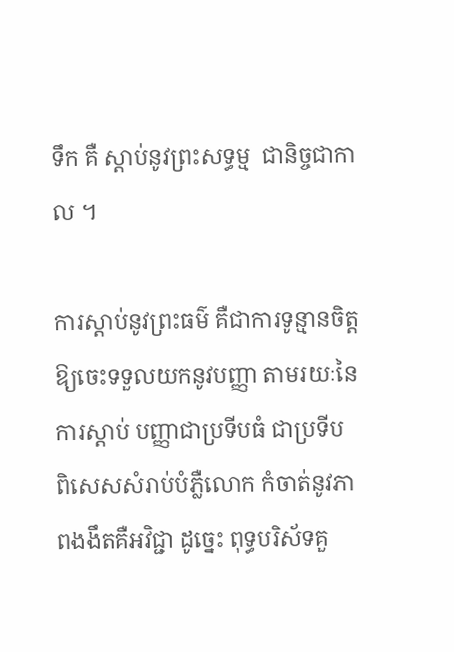ទឹក គឺ ស្តាប់នូវព្រះសទ្ធម្ម  ជានិច្ចជាកាល ។

ការស្តាប់នូវព្រះធម៌ គឺជាការទូន្មានចិត្តឱ្យចេះទទួលយកនូវបញ្ញា តាមរយៈនៃការស្តាប់ បញ្ញាជាប្រទីបធំ ជាប្រទីប ពិសេសសំរាប់បំភ្លឺលោក កំចាត់នូវភាពងងឹតគឺអវិជ្ជា ដូច្នេះ ពុទ្ធបរិស័ទគួ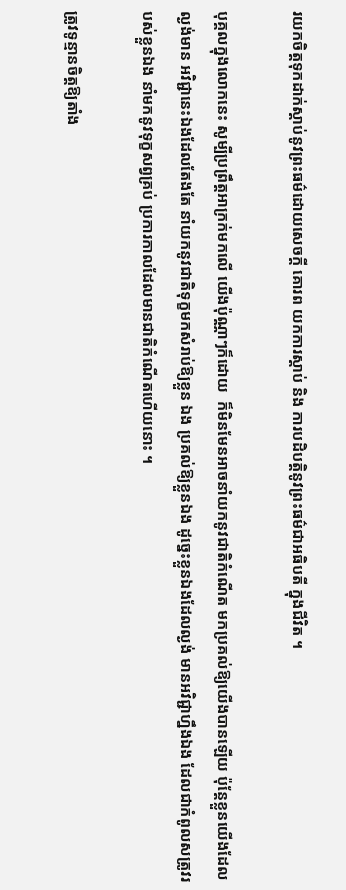រយកចិត្តទុកដាក់ស្តាប់នូវព្រះធម៌ដោយសេចក្តី គោរព យកការស្តាប់ និង ការបដិបត្តិនូវព្រះធម៌ជាអធិបតី ក្នុងជីវិត ។

បុគ្គលក្នុងលោកនេះ សូម្បីប្រព្រឹត្តអាក្រក់មកលើ យើងប៉ុណ្ណាៗក៏ដោយ  ក៏មិនមែនអាចនាំយកនូវជាតិកំណើត មកប្រគល់ឱ្យយើងបានឡើយ ប៉ុន្តែខ្លួនយើងដែលល្ងង់មាន អវិជ្ជានេះឯងដែលតែងតែ នាំយកនូវជាតិទុក្ខមកសំរាប់ឱ្យខ្លួន ឯង ប្រគល់ឱ្យខ្លួនឯង ដូច្នេះខ្លួនឯងដែលល្ងង់ មានអវិជ្ជាហ្នឹងឯង ដែលជាកំពូលសត្រូវរបស់ខ្លួនឯង នាំមកនូវទុក្ខសព្វគ្រប់ ប្រការកាលដែលមានជាតិកំណើតហើយនោះ ។

ត្រូវទូន្មានចិត្តឱ្យតាំង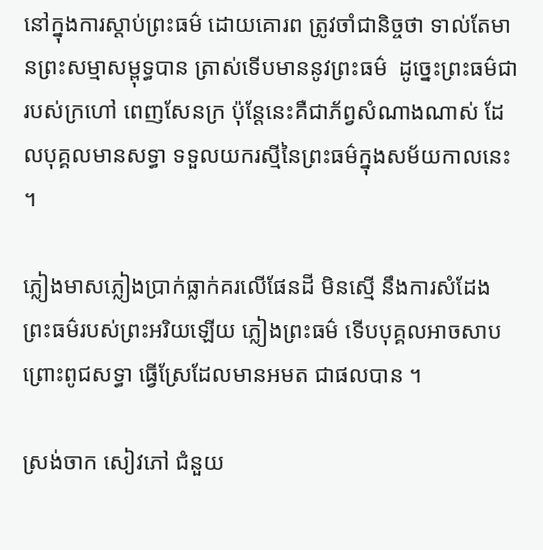នៅក្នុងការស្តាប់ព្រះធម៌ ដោយគោរព ត្រូវចាំជានិច្ចថា ទាល់តែមានព្រះសម្មាសម្ពុទ្ធបាន ត្រាស់ទើបមាននូវព្រះធម៌  ដូច្នេះព្រះធម៌ជារបស់ក្រហៅ ពេញសែនក្រ ប៉ុន្តែនេះគឺជាភ័ព្វសំណាងណាស់ ដែលបុគ្គលមានសទ្ធា ទទួលយករស្មីនៃព្រះធម៌ក្នុងសម័យកាលនេះ ។

ភ្លៀងមាសភ្លៀងប្រាក់ធ្លាក់គរលើផែនដី មិនស្មើ នឹងការសំដែងព្រះធម៌របស់ព្រះអរិយឡើយ ភ្លៀងព្រះធម៌ ទើបបុគ្គលអាចសាបព្រោះពូជសទ្ធា ធ្វើស្រែដែលមានអមត ជាផលបាន ។

ស្រង់ចាក សៀវភៅ ជំនួយ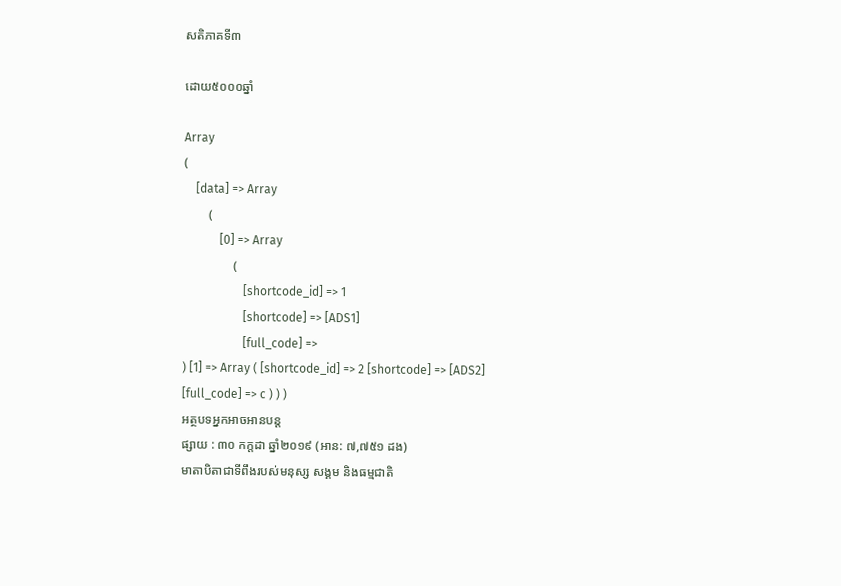សតិភាគទី៣

ដោយ៥០០០ឆ្នាំ

Array
(
    [data] => Array
        (
            [0] => Array
                (
                    [shortcode_id] => 1
                    [shortcode] => [ADS1]
                    [full_code] =>
) [1] => Array ( [shortcode_id] => 2 [shortcode] => [ADS2] [full_code] => c ) ) )
អត្ថបទអ្នកអាចអានបន្ត
ផ្សាយ : ៣០ កក្តដា ឆ្នាំ២០១៩ (អាន: ៧,៧៥១ ដង)
មាតាបិតាជាទីពឹងរបស់មនុស្ស សង្គម និងធម្មជាតិ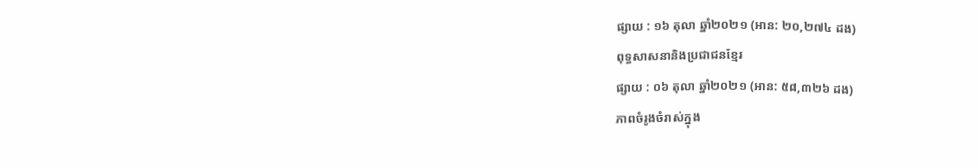ផ្សាយ : ១៦ តុលា ឆ្នាំ២០២១ (អាន: ២០,២៧៤ ដង)
ពុទ្ធសាសនានិងប្រជាជនខ្មែរ
ផ្សាយ : ០៦ តុលា ឆ្នាំ២០២១ (អាន: ៥៨,៣២៦ ដង)
ភាពចំរូងចំរាស់ក្នុង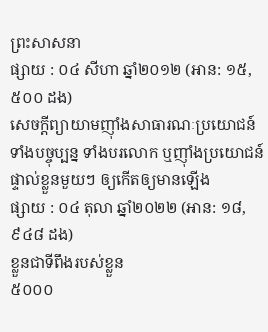ព្រះសាសនា
ផ្សាយ : ០៤ សីហា ឆ្នាំ២០១២ (អាន: ១៥,៥០០ ដង)
សេចក្តីព្យាយាមញ៉ាំងសាធារណៈប្រយោជន៍ទាំងបច្ចុប្បន្ន ទាំងបរលោក ឬញ៉ាំងប្រយោជន៍ផ្ទាល់ខ្លួនមួយៗ ឲ្យកើតឲ្យមានឡើង
ផ្សាយ : ០៤ តុលា ឆ្នាំ២០២២ (អាន: ១៨,៩៤៨ ដង)
ខ្លួនជាទីពឹងរបស់ខ្លួន
៥០០០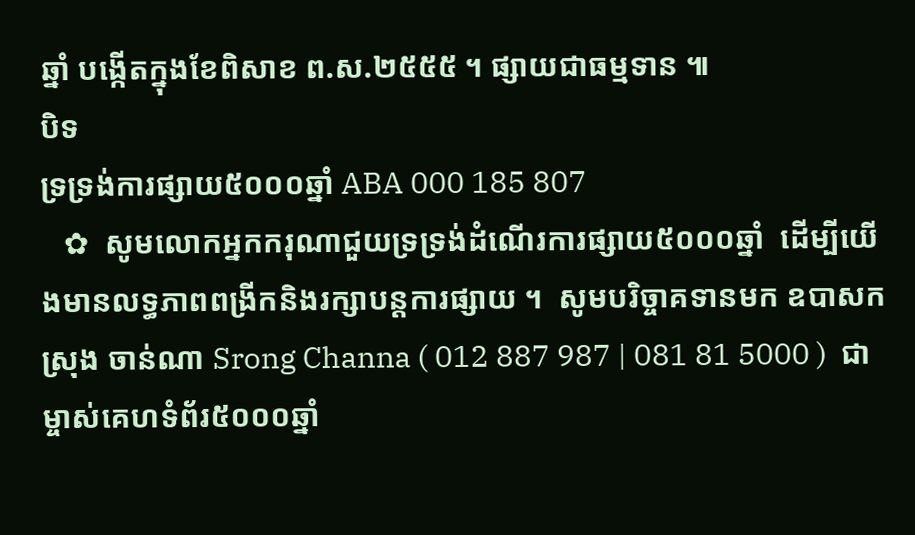ឆ្នាំ បង្កើតក្នុងខែពិសាខ ព.ស.២៥៥៥ ។ ផ្សាយជាធម្មទាន ៕
បិទ
ទ្រទ្រង់ការផ្សាយ៥០០០ឆ្នាំ ABA 000 185 807
   ✿  សូមលោកអ្នកករុណាជួយទ្រទ្រង់ដំណើរការផ្សាយ៥០០០ឆ្នាំ  ដើម្បីយើងមានលទ្ធភាពពង្រីកនិងរក្សាបន្តការផ្សាយ ។  សូមបរិច្ចាគទានមក ឧបាសក ស្រុង ចាន់ណា Srong Channa ( 012 887 987 | 081 81 5000 )  ជាម្ចាស់គេហទំព័រ៥០០០ឆ្នាំ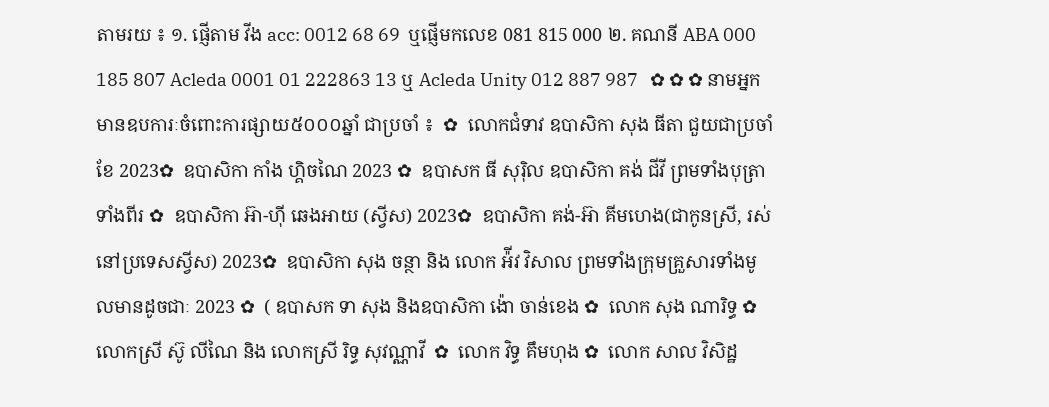តាមរយ ៖ ១. ផ្ញើតាម វីង acc: 0012 68 69  ឬផ្ញើមកលេខ 081 815 000 ២. គណនី ABA 000 185 807 Acleda 0001 01 222863 13 ឬ Acleda Unity 012 887 987   ✿ ✿ ✿ នាមអ្នកមានឧបការៈចំពោះការផ្សាយ៥០០០ឆ្នាំ ជាប្រចាំ ៖  ✿  លោកជំទាវ ឧបាសិកា សុង ធីតា ជួយជាប្រចាំខែ 2023✿  ឧបាសិកា កាំង ហ្គិចណៃ 2023 ✿  ឧបាសក ធី សុរ៉ិល ឧបាសិកា គង់ ជីវី ព្រមទាំងបុត្រាទាំងពីរ ✿  ឧបាសិកា អ៊ា-ហុី ឆេងអាយ (ស្វីស) 2023✿  ឧបាសិកា គង់-អ៊ា គីមហេង(ជាកូនស្រី, រស់នៅប្រទេសស្វីស) 2023✿  ឧបាសិកា សុង ចន្ថា និង លោក អ៉ីវ វិសាល ព្រមទាំងក្រុមគ្រួសារទាំងមូលមានដូចជាៈ 2023 ✿  ( ឧបាសក ទា សុង និងឧបាសិកា ង៉ោ ចាន់ខេង ✿  លោក សុង ណារិទ្ធ ✿  លោកស្រី ស៊ូ លីណៃ និង លោកស្រី រិទ្ធ សុវណ្ណាវី  ✿  លោក វិទ្ធ គឹមហុង ✿  លោក សាល វិសិដ្ឋ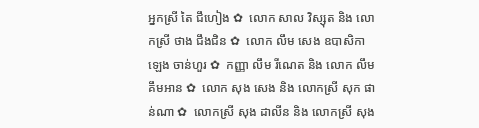អ្នកស្រី តៃ ជឹហៀង ✿  លោក សាល វិស្សុត និង លោកស្រី ថាង ជឹងជិន ✿  លោក លឹម សេង ឧបាសិកា ឡេង ចាន់ហួរ ✿  កញ្ញា លឹម រីណេត និង លោក លឹម គឹមអាន ✿  លោក សុង សេង និង លោកស្រី សុក ផាន់ណា ✿  លោកស្រី សុង ដាលីន និង លោកស្រី សុង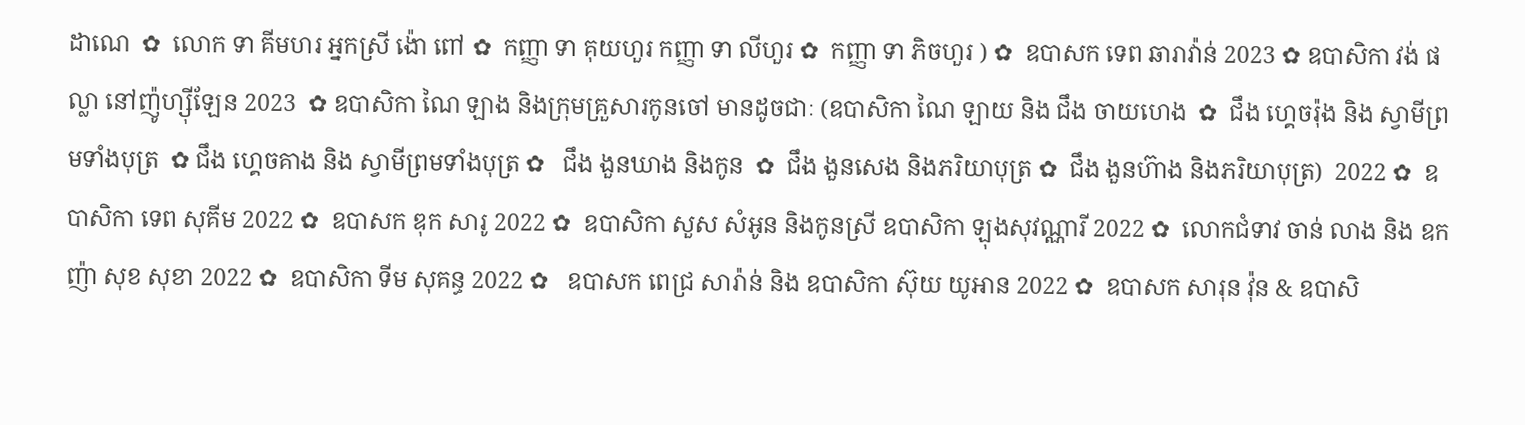ដាណេ  ✿  លោក ទា គីមហរ អ្នកស្រី ង៉ោ ពៅ ✿  កញ្ញា ទា គុយហួរ កញ្ញា ទា លីហួរ ✿  កញ្ញា ទា ភិចហួរ ) ✿  ឧបាសក ទេព ឆារាវ៉ាន់ 2023 ✿ ឧបាសិកា វង់ ផល្លា នៅញ៉ូហ្ស៊ីឡែន 2023  ✿ ឧបាសិកា ណៃ ឡាង និងក្រុមគ្រួសារកូនចៅ មានដូចជាៈ (ឧបាសិកា ណៃ ឡាយ និង ជឹង ចាយហេង  ✿  ជឹង ហ្គេចរ៉ុង និង ស្វាមីព្រមទាំងបុត្រ  ✿ ជឹង ហ្គេចគាង និង ស្វាមីព្រមទាំងបុត្រ ✿   ជឹង ងួនឃាង និងកូន  ✿  ជឹង ងួនសេង និងភរិយាបុត្រ ✿  ជឹង ងួនហ៊ាង និងភរិយាបុត្រ)  2022 ✿  ឧបាសិកា ទេព សុគីម 2022 ✿  ឧបាសក ឌុក សារូ 2022 ✿  ឧបាសិកា សួស សំអូន និងកូនស្រី ឧបាសិកា ឡុងសុវណ្ណារី 2022 ✿  លោកជំទាវ ចាន់ លាង និង ឧកញ៉ា សុខ សុខា 2022 ✿  ឧបាសិកា ទីម សុគន្ធ 2022 ✿   ឧបាសក ពេជ្រ សារ៉ាន់ និង ឧបាសិកា ស៊ុយ យូអាន 2022 ✿  ឧបាសក សារុន វ៉ុន & ឧបាសិ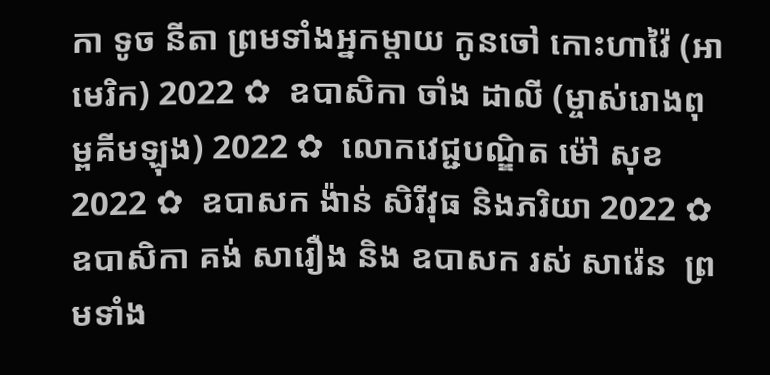កា ទូច នីតា ព្រមទាំងអ្នកម្តាយ កូនចៅ កោះហាវ៉ៃ (អាមេរិក) 2022 ✿  ឧបាសិកា ចាំង ដាលី (ម្ចាស់រោងពុម្ពគីមឡុង) 2022 ✿  លោកវេជ្ជបណ្ឌិត ម៉ៅ សុខ 2022 ✿  ឧបាសក ង៉ាន់ សិរីវុធ និងភរិយា 2022 ✿  ឧបាសិកា គង់ សារឿង និង ឧបាសក រស់ សារ៉េន  ព្រមទាំង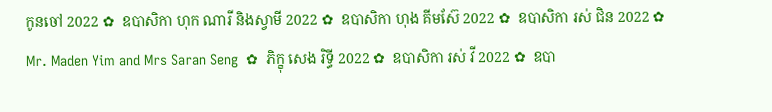កូនចៅ 2022 ✿  ឧបាសិកា ហុក ណារី និងស្វាមី 2022 ✿  ឧបាសិកា ហុង គីមស៊ែ 2022 ✿  ឧបាសិកា រស់ ជិន 2022 ✿  Mr. Maden Yim and Mrs Saran Seng  ✿  ភិក្ខុ សេង រិទ្ធី 2022 ✿  ឧបាសិកា រស់ វី 2022 ✿  ឧបា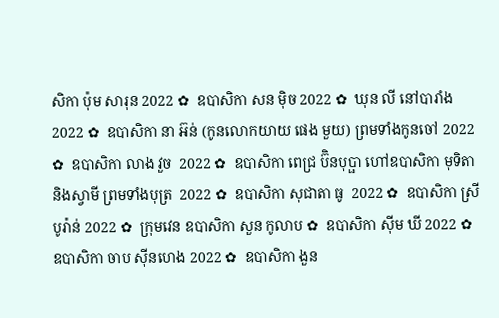សិកា ប៉ុម សារុន 2022 ✿  ឧបាសិកា សន ម៉ិច 2022 ✿  ឃុន លី នៅបារាំង 2022 ✿  ឧបាសិកា នា អ៊ន់ (កូនលោកយាយ ផេង មួយ) ព្រមទាំងកូនចៅ 2022 ✿  ឧបាសិកា លាង វួច  2022 ✿  ឧបាសិកា ពេជ្រ ប៊ិនបុប្ផា ហៅឧបាសិកា មុទិតា និងស្វាមី ព្រមទាំងបុត្រ  2022 ✿  ឧបាសិកា សុជាតា ធូ  2022 ✿  ឧបាសិកា ស្រី បូរ៉ាន់ 2022 ✿  ក្រុមវេន ឧបាសិកា សួន កូលាប ✿  ឧបាសិកា ស៊ីម ឃី 2022 ✿  ឧបាសិកា ចាប ស៊ីនហេង 2022 ✿  ឧបាសិកា ងួន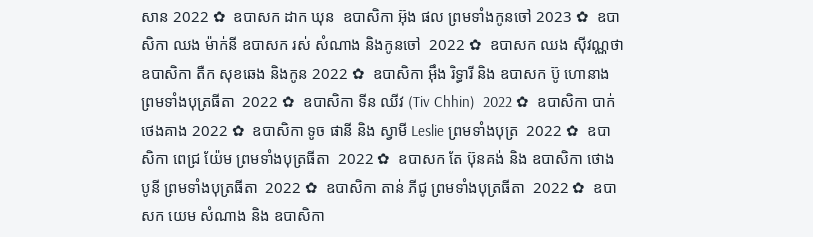សាន 2022 ✿  ឧបាសក ដាក ឃុន  ឧបាសិកា អ៊ុង ផល ព្រមទាំងកូនចៅ 2023 ✿  ឧបាសិកា ឈង ម៉ាក់នី ឧបាសក រស់ សំណាង និងកូនចៅ  2022 ✿  ឧបាសក ឈង សុីវណ្ណថា ឧបាសិកា តឺក សុខឆេង និងកូន 2022 ✿  ឧបាសិកា អុឹង រិទ្ធារី និង ឧបាសក ប៊ូ ហោនាង ព្រមទាំងបុត្រធីតា  2022 ✿  ឧបាសិកា ទីន ឈីវ (Tiv Chhin)  2022 ✿  ឧបាសិកា បាក់ ថេងគាង 2022 ✿  ឧបាសិកា ទូច ផានី និង ស្វាមី Leslie ព្រមទាំងបុត្រ  2022 ✿  ឧបាសិកា ពេជ្រ យ៉ែម ព្រមទាំងបុត្រធីតា  2022 ✿  ឧបាសក តែ ប៊ុនគង់ និង ឧបាសិកា ថោង បូនី ព្រមទាំងបុត្រធីតា  2022 ✿  ឧបាសិកា តាន់ ភីជូ ព្រមទាំងបុត្រធីតា  2022 ✿  ឧបាសក យេម សំណាង និង ឧបាសិកា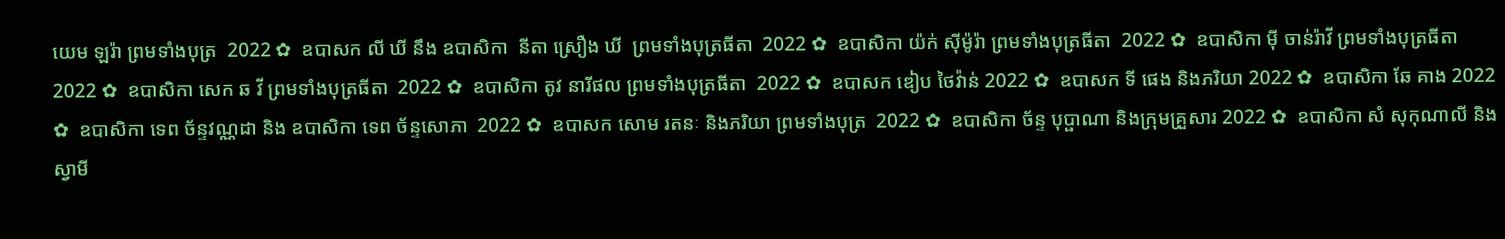យេម ឡរ៉ា ព្រមទាំងបុត្រ  2022 ✿  ឧបាសក លី ឃី នឹង ឧបាសិកា  នីតា ស្រឿង ឃី  ព្រមទាំងបុត្រធីតា  2022 ✿  ឧបាសិកា យ៉ក់ សុីម៉ូរ៉ា ព្រមទាំងបុត្រធីតា  2022 ✿  ឧបាសិកា មុី ចាន់រ៉ាវី ព្រមទាំងបុត្រធីតា  2022 ✿  ឧបាសិកា សេក ឆ វី ព្រមទាំងបុត្រធីតា  2022 ✿  ឧបាសិកា តូវ នារីផល ព្រមទាំងបុត្រធីតា  2022 ✿  ឧបាសក ឌៀប ថៃវ៉ាន់ 2022 ✿  ឧបាសក ទី ផេង និងភរិយា 2022 ✿  ឧបាសិកា ឆែ គាង 2022 ✿  ឧបាសិកា ទេព ច័ន្ទវណ្ណដា និង ឧបាសិកា ទេព ច័ន្ទសោភា  2022 ✿  ឧបាសក សោម រតនៈ និងភរិយា ព្រមទាំងបុត្រ  2022 ✿  ឧបាសិកា ច័ន្ទ បុប្ផាណា និងក្រុមគ្រួសារ 2022 ✿  ឧបាសិកា សំ សុកុណាលី និងស្វាមី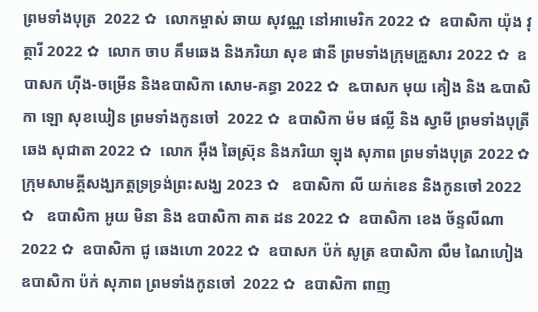ព្រមទាំងបុត្រ  2022 ✿  លោកម្ចាស់ ឆាយ សុវណ្ណ នៅអាមេរិក 2022 ✿  ឧបាសិកា យ៉ុង វុត្ថារី 2022 ✿  លោក ចាប គឹមឆេង និងភរិយា សុខ ផានី ព្រមទាំងក្រុមគ្រួសារ 2022 ✿  ឧបាសក ហ៊ីង-ចម្រើន និងឧបាសិកា សោម-គន្ធា 2022 ✿  ឩបាសក មុយ គៀង និង ឩបាសិកា ឡោ សុខឃៀន ព្រមទាំងកូនចៅ  2022 ✿  ឧបាសិកា ម៉ម ផល្លី និង ស្វាមី ព្រមទាំងបុត្រី ឆេង សុជាតា 2022 ✿  លោក អ៊ឹង ឆៃស្រ៊ុន និងភរិយា ឡុង សុភាព ព្រមទាំងបុត្រ 2022 ✿  ក្រុមសាមគ្គីសង្ឃភត្តទ្រទ្រង់ព្រះសង្ឃ 2023 ✿   ឧបាសិកា លី យក់ខេន និងកូនចៅ 2022 ✿   ឧបាសិកា អូយ មិនា និង ឧបាសិកា គាត ដន 2022 ✿  ឧបាសិកា ខេង ច័ន្ទលីណា 2022 ✿  ឧបាសិកា ជូ ឆេងហោ 2022 ✿  ឧបាសក ប៉ក់ សូត្រ ឧបាសិកា លឹម ណៃហៀង ឧបាសិកា ប៉ក់ សុភាព ព្រមទាំងកូនចៅ  2022 ✿  ឧបាសិកា ពាញ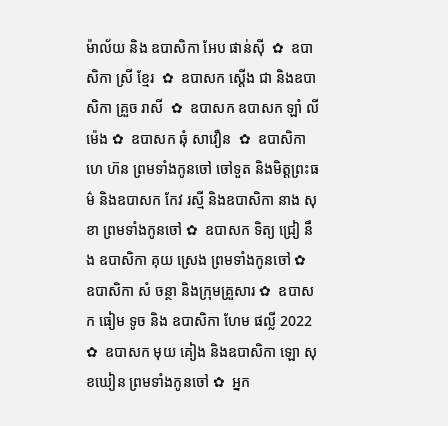ម៉ាល័យ និង ឧបាសិកា អែប ផាន់ស៊ី  ✿  ឧបាសិកា ស្រី ខ្មែរ  ✿  ឧបាសក ស្តើង ជា និងឧបាសិកា គ្រួច រាសី  ✿  ឧបាសក ឧបាសក ឡាំ លីម៉េង ✿  ឧបាសក ឆុំ សាវឿន  ✿  ឧបាសិកា ហេ ហ៊ន ព្រមទាំងកូនចៅ ចៅទួត និងមិត្តព្រះធម៌ និងឧបាសក កែវ រស្មី និងឧបាសិកា នាង សុខា ព្រមទាំងកូនចៅ ✿  ឧបាសក ទិត្យ ជ្រៀ នឹង ឧបាសិកា គុយ ស្រេង ព្រមទាំងកូនចៅ ✿  ឧបាសិកា សំ ចន្ថា និងក្រុមគ្រួសារ ✿  ឧបាសក ធៀម ទូច និង ឧបាសិកា ហែម ផល្លី 2022 ✿  ឧបាសក មុយ គៀង និងឧបាសិកា ឡោ សុខឃៀន ព្រមទាំងកូនចៅ ✿  អ្នក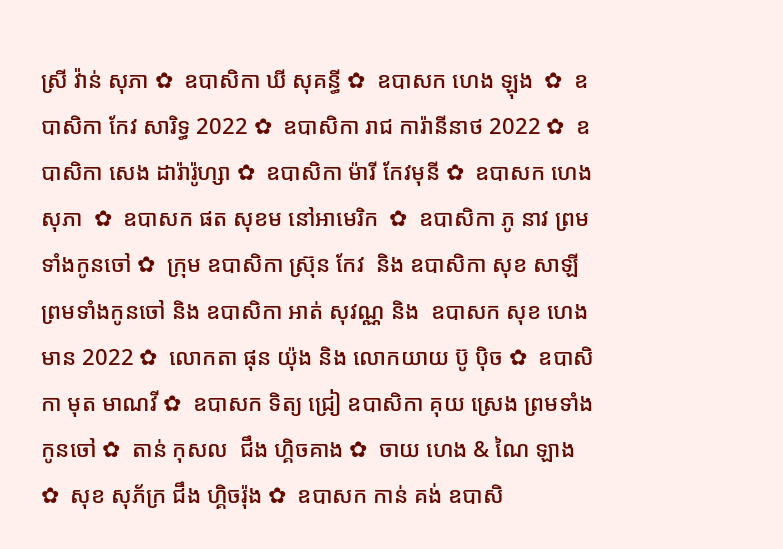ស្រី វ៉ាន់ សុភា ✿  ឧបាសិកា ឃី សុគន្ធី ✿  ឧបាសក ហេង ឡុង  ✿  ឧបាសិកា កែវ សារិទ្ធ 2022 ✿  ឧបាសិកា រាជ ការ៉ានីនាថ 2022 ✿  ឧបាសិកា សេង ដារ៉ារ៉ូហ្សា ✿  ឧបាសិកា ម៉ារី កែវមុនី ✿  ឧបាសក ហេង សុភា  ✿  ឧបាសក ផត សុខម នៅអាមេរិក  ✿  ឧបាសិកា ភូ នាវ ព្រមទាំងកូនចៅ ✿  ក្រុម ឧបាសិកា ស្រ៊ុន កែវ  និង ឧបាសិកា សុខ សាឡី ព្រមទាំងកូនចៅ និង ឧបាសិកា អាត់ សុវណ្ណ និង  ឧបាសក សុខ ហេងមាន 2022 ✿  លោកតា ផុន យ៉ុង និង លោកយាយ ប៊ូ ប៉ិច ✿  ឧបាសិកា មុត មាណវី ✿  ឧបាសក ទិត្យ ជ្រៀ ឧបាសិកា គុយ ស្រេង ព្រមទាំងកូនចៅ ✿  តាន់ កុសល  ជឹង ហ្គិចគាង ✿  ចាយ ហេង & ណៃ ឡាង ✿  សុខ សុភ័ក្រ ជឹង ហ្គិចរ៉ុង ✿  ឧបាសក កាន់ គង់ ឧបាសិ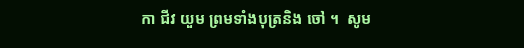កា ជីវ យួម ព្រមទាំងបុត្រនិង ចៅ ។  សូម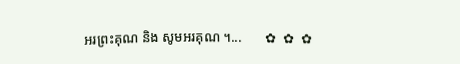អរព្រះគុណ និង សូមអរគុណ ។...       ✿  ✿  ✿